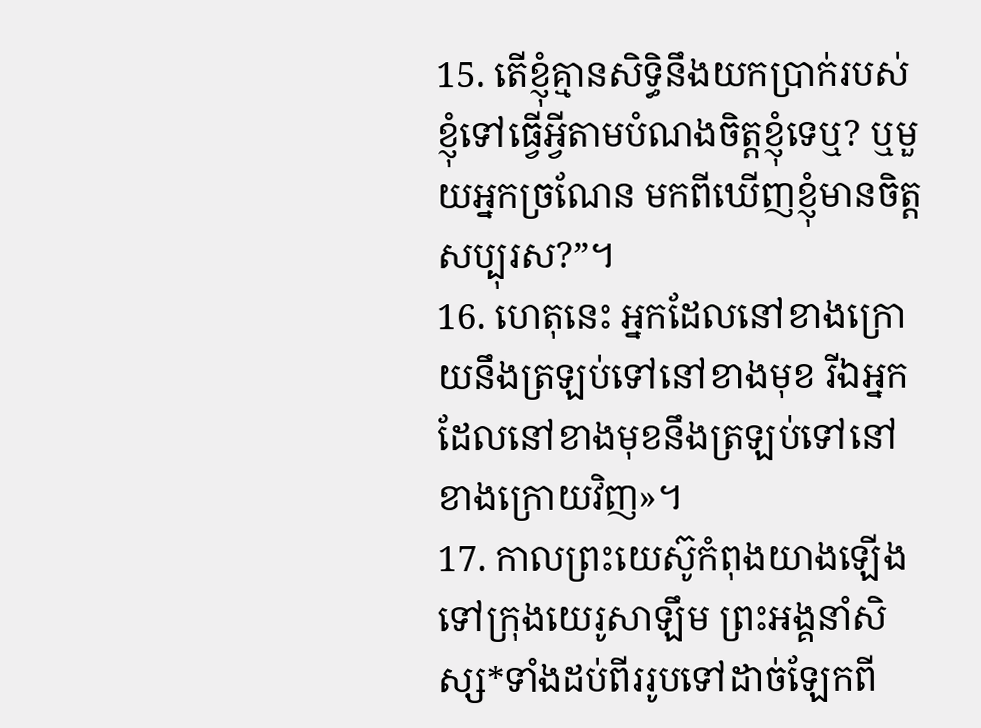15. តើខ្ញុំគ្មានសិទ្ធិនឹងយកប្រាក់របស់ខ្ញុំទៅធ្វើអ្វីតាមបំណងចិត្តខ្ញុំទេឬ? ឬមួយអ្នកច្រណែន មកពីឃើញខ្ញុំមានចិត្តសប្បុរស?”។
16. ហេតុនេះ អ្នកដែលនៅខាងក្រោយនឹងត្រឡប់ទៅនៅខាងមុខ រីឯអ្នកដែលនៅខាងមុខនឹងត្រឡប់ទៅនៅខាងក្រោយវិញ»។
17. កាលព្រះយេស៊ូកំពុងយាងឡើងទៅក្រុងយេរូសាឡឹម ព្រះអង្គនាំសិស្ស*ទាំងដប់ពីររូបទៅដាច់ឡែកពី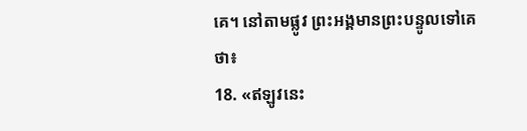គេ។ នៅតាមផ្លូវ ព្រះអង្គមានព្រះបន្ទូលទៅគេថា៖
18. «ឥឡូវនេះ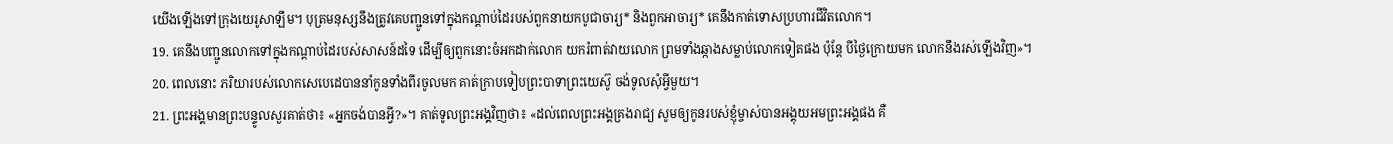យើងឡើងទៅក្រុងយេរូសាឡឹម។ បុត្រមនុស្សនឹងត្រូវគេបញ្ជូនទៅក្នុងកណ្ដាប់ដៃរបស់ពួកនាយកបូជាចារ្យ* និងពួកអាចារ្យ* គេនឹងកាត់ទោសប្រហារជីវិតលោក។
19. គេនឹងបញ្ជូនលោកទៅក្នុងកណ្ដាប់ដៃរបស់សាសន៍ដទៃ ដើម្បីឲ្យពួកនោះចំអកដាក់លោក យករំពាត់វាយលោក ព្រមទាំងឆ្កាងសម្លាប់លោកទៀតផង ប៉ុន្តែ បីថ្ងៃក្រោយមក លោកនឹងរស់ឡើងវិញ»។
20. ពេលនោះ ភរិយារបស់លោកសេបេដេបាននាំកូនទាំងពីរចូលមក គាត់ក្រាបទៀបព្រះបាទាព្រះយេស៊ូ ចង់ទូលសុំអ្វីមួយ។
21. ព្រះអង្គមានព្រះបន្ទូលសួរគាត់ថា៖ «អ្នកចង់បានអ្វី?»។ គាត់ទូលព្រះអង្គវិញថា៖ «ដល់ពេលព្រះអង្គគ្រងរាជ្យ សូមឲ្យកូនរបស់ខ្ញុំម្ចាស់បានអង្គុយអមព្រះអង្គផង គឺ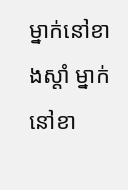ម្នាក់នៅខាងស្ដាំ ម្នាក់នៅខា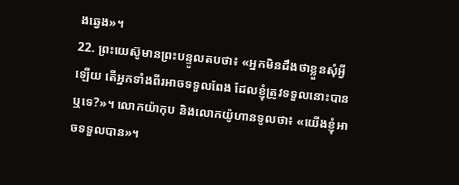ងឆ្វេង»។
22. ព្រះយេស៊ូមានព្រះបន្ទូលតបថា៖ «អ្នកមិនដឹងថាខ្លួនសុំអ្វីឡើយ តើអ្នកទាំងពីរអាចទទួលពែង ដែលខ្ញុំត្រូវទទួលនោះបានឬទេ?»។ លោកយ៉ាកុប និងលោកយ៉ូហានទូលថា៖ «យើងខ្ញុំអាចទទួលបាន»។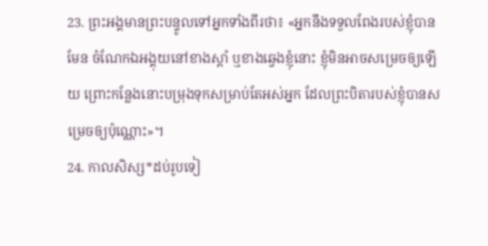23. ព្រះអង្គមានព្រះបន្ទូលទៅអ្នកទាំងពីរថា៖ «អ្នកនឹងទទួលពែងរបស់ខ្ញុំបានមែន ចំណែកឯអង្គុយនៅខាងស្ដាំ ឬខាងឆ្វេងខ្ញុំនោះ ខ្ញុំមិនអាចសម្រេចឲ្យឡើយ ព្រោះកន្លែងនោះបម្រុងទុកសម្រាប់តែអស់អ្នក ដែលព្រះបិតារបស់ខ្ញុំបានសម្រេចឲ្យប៉ុណ្ណោះ»។
24. កាលសិស្ស*ដប់រូបទៀ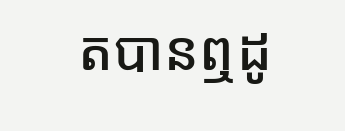តបានឮដូ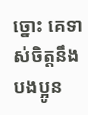ច្នោះ គេទាស់ចិត្តនឹងបងប្អូន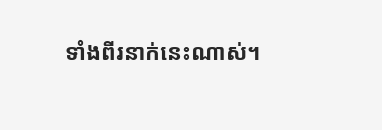ទាំងពីរនាក់នេះណាស់។